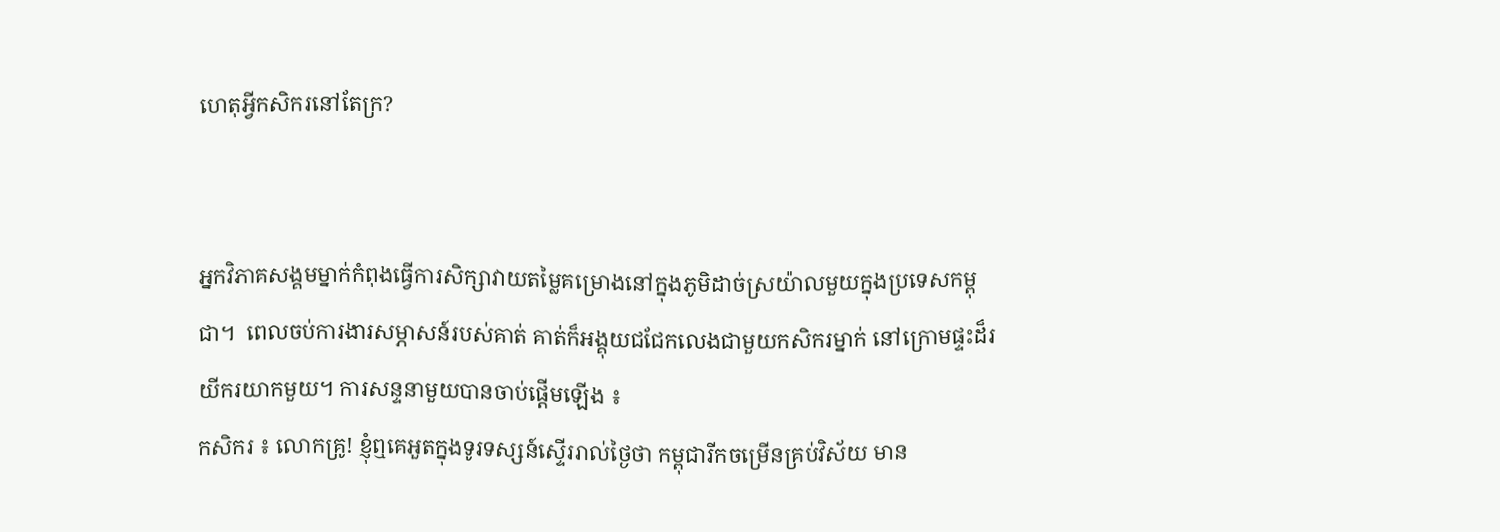ហេតុអ្វីកសិករនៅតែក្រ?


អ្នកវិភាគសង្គមម្នាក់កំពុងធ្វើការសិក្សាវាយតម្លៃគម្រោងនៅក្នុងភូមិដាច់ស្រយ៉ាលមួយក្នុងប្រទេសកម្ពុជា។  ពេលចប់ការងារសម្ភាសន៍របស់គាត់ គាត់ក៏អង្គុយជជែកលេងជាមួយកសិករម្នាក់ នៅក្រោមផ្ទះដ៏រយីករយាកមួយ។ ការសន្ទនាមួយបានចាប់ផ្តើមឡើង ៖
កសិករ ៖ លោកគ្រូ! ខ្ញុំឮគេអួតក្នុងទូរទស្សន៍ស្ទើររាល់ថ្ងៃថា កម្ពុជារីកចម្រើនគ្រប់វិស័យ មាន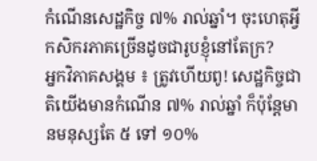កំណើនសេដ្ឋកិច្ច ៧% រាល់ឆ្នាំ។ ចុះហេតុអ្វីកសិករភាគច្រើនដូចជារូបខ្ញុំនៅតែក្រ?
អ្នកវិភាគសង្គម ៖ ត្រូវហើយពូ! សេដ្ឋកិច្ចជាតិយើងមានកំណើន ៧% រាល់ឆ្នាំ ក៏ប៉ុន្តែមានមនុស្សតែ ៥ ទៅ ១០%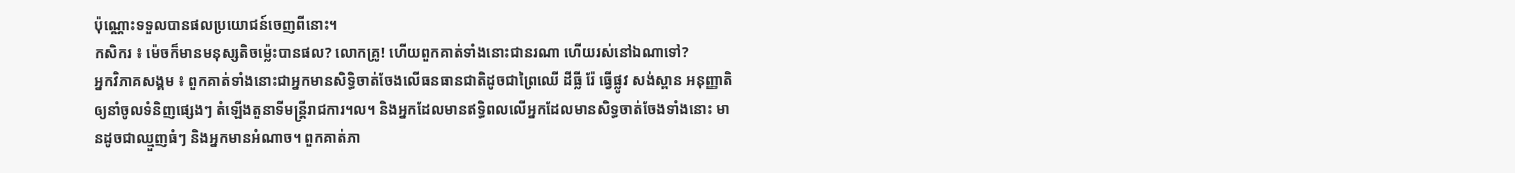ប៉ុណ្ណោះទទួលបានផលប្រយោជន៍ចេញពីនោះ។
កសិករ ៖ ម៉េចក៏មានមនុស្សតិចម្ល៉េះបានផល? លោកគ្រូ! ហើយពួកគាត់ទាំងនោះជានរណា ហើយរស់នៅឯណាទៅ?
អ្នកវិភាគសង្គម ៖ ពួកគាត់ទាំងនោះជាអ្នកមានសិទ្ធិចាត់ចែងលើធនធានជាតិដូចជាព្រៃឈើ ដីធ្លី រ៉ែ ធ្វើផ្លូវ សង់ស្ពាន អនុញ្ញាតិឲ្យនាំចូលទំនិញផ្សេងៗ តំឡើងតួនាទីមន្រ្តីរាជការ។ល។ និងអ្នកដែលមានឥទ្ធិពលលើអ្នកដែលមានសិទ្ធចាត់ចែងទាំងនោះ មានដូចជាឈ្មួញធំៗ និងអ្នកមានអំណាច។ ពួកគាត់ភា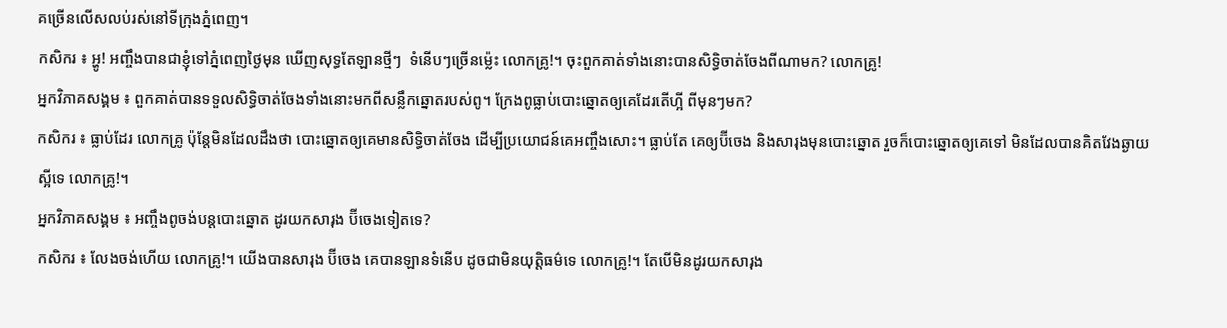គច្រើនលើសលប់រស់នៅទីក្រុងភ្នំពេញ។
កសិករ ៖ អ្ហូ! អញ្ចឹងបានជាខ្ញុំទៅភ្នំពេញថ្ងៃមុន ឃើញសុទ្ធតែឡានថ្មីៗ  ទំនើបៗច្រើនម្ល៉េះ លោកគ្រូ!។ ចុះពួកគាត់ទាំងនោះបានសិទ្ធិចាត់ចែងពីណាមក? លោកគ្រូ!
អ្នកវិភាគសង្គម ៖ ពួកគាត់បានទទួលសិទ្ធិចាត់ចែងទាំងនោះមកពីសន្លឹកឆ្នោតរបស់ពូ។ ក្រែងពូធ្លាប់បោះឆ្នោតឲ្យគេដែរតើហ្អី ពីមុនៗមក?
កសិករ ៖ ធ្លាប់ដែរ លោកគ្រូ ប៉ុន្តែមិនដែលដឹងថា បោះឆ្នោតឲ្យគេមានសិទ្ធិចាត់ចែង ដើម្បីប្រយោជន៍គេអញ្ចឹងសោះ។ ធ្លាប់តែ គេឲ្យប៊ីចេង និងសារុងមុនបោះឆ្នោត រួចក៏បោះឆ្នោតឲ្យគេទៅ មិនដែលបានគិតវែងឆ្ងាយស្អីទេ លោកគ្រូ!។
អ្នកវិភាគសង្គម ៖ អញ្ចឹងពូចង់បន្តបោះឆ្នោត ដូរយកសារុង ប៊ីចេងទៀតទេ?
កសិករ ៖ លែងចង់ហើយ លោកគ្រូ!។ យើងបានសារុង ប៊ីចេង គេបានឡានទំនើប ដូចជាមិនយុត្តិធម៌ទេ លោកគ្រូ!។ តែបើមិនដូរយកសារុង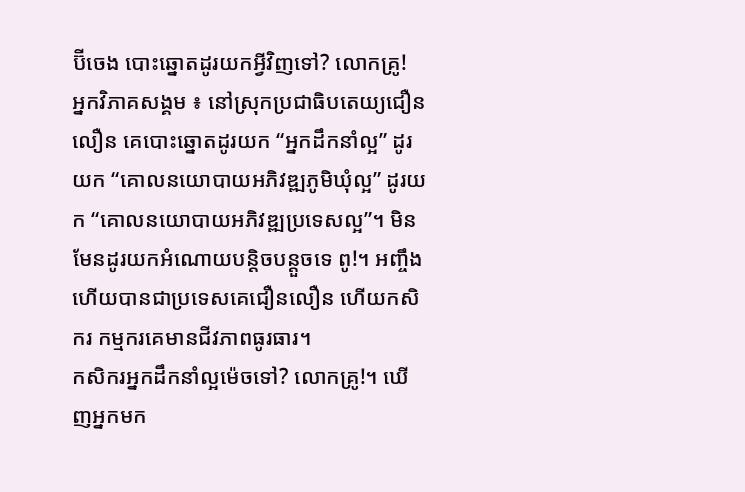ប៊ីចេង បោះឆ្នោតដូរយកអ្វីវិញទៅ? លោកគ្រូ!
អ្នកវិភាគសង្គម ៖ នៅស្រុកប្រជាធិបតេយ្យជឿនលឿន គេបោះឆ្នោតដូរយក “អ្នកដឹកនាំល្អ” ដូរយក “គោលនយោបាយអភិវឌ្ឍភូមិឃុំល្អ” ដូរយក “គោលនយោបាយអភិវឌ្ឍប្រទេសល្អ”។ មិនមែនដូរយកអំណោយបន្តិចបន្តួចទេ ពូ!។ អញ្ចឹងហើយបានជាប្រទេសគេជឿនលឿន ហើយកសិករ កម្មករគេមានជីវភាពធូរធារ។
កសិករអ្នកដឹកនាំល្អម៉េចទៅ? លោកគ្រូ!។ ឃើញអ្នកមក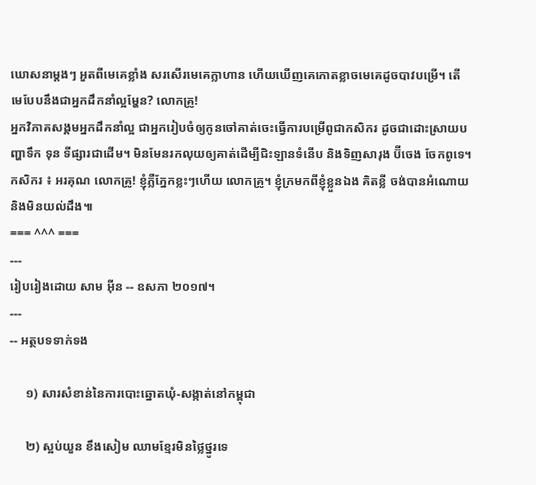ឃោសនាម្តងៗ អួតពីមេគេខ្លាំង សរសើរមេគេក្លាហាន ហើយឃើញគេកោតខ្លាចមេគេដូចបាវបម្រើ។ តើមេបែបនឹងជាអ្នកដឹកនាំល្អម្ហែន? លោកគ្រូ!
អ្នកវិភាគសង្គមអ្នកដឹកនាំល្អ ជាអ្នករៀបចំឲ្យកូនចៅគាត់ចេះធ្វើការបម្រើពូជាកសិករ ដូចជាដោះស្រាយបញ្ហាទឹក ទុន ទីផ្សារជាដើម។ មិនមែនរកលុយឲ្យគាត់ដើម្បីជិះឡានទំនើប និងទិញសារុង ប៊ីចេង ចែកពូទេ។
កសិករ ៖ អរគុណ លោកគ្រូ! ខ្ញុំភ្លឺភ្នែកខ្លះៗហើយ លោកគ្រូ។ ខ្ញុំក្រមកពីខ្ញុំខ្លួនឯង គិតខ្លី ចង់បានអំណោយ និងមិនយល់ដឹង៕
=== ^^^ ===
---
រៀបរៀងដោយ សាម អ៊ីន -- ឧសភា ២០១៧។
---
-- អត្ថបទទាក់ទង

     ១) សារសំខាន់នៃការបោះឆ្នោតឃុំ-សង្កាត់នៅកម្ពុជា

     ២) ស្អប់យួន ខឹងសៀម ឈាមខ្មែរមិនថ្លៃថ្នូរទេ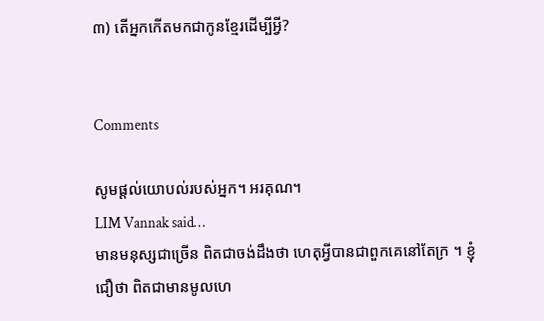៣) តើអ្នកកើតមកជាកូនខ្មែរដើម្បីអ្វី?


Comments

សូមផ្តល់យោបល់របស់អ្នក។ អរគុណ។
LIM Vannak said…
មានមនុស្សជាច្រើន ពិតជាចង់ដឹងថា ហេតុអ្វីបានជាពួកគេនៅតែក្រ ។ ខ្ញុំជឿថា ពិតជាមានមូលហេ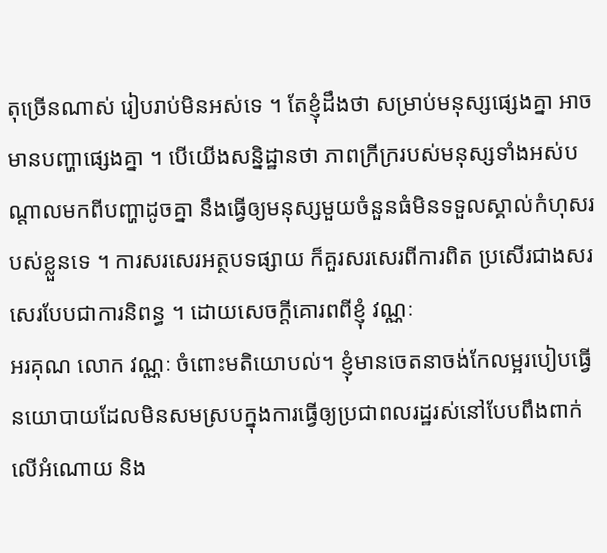តុច្រើនណាស់ រៀបរាប់មិនអស់ទេ ។ តែខ្ញុំដឹងថា សម្រាប់មនុស្សផ្សេងគ្នា អាចមានបញ្ហាផ្សេងគ្នា ។ បើយើងសន្និដ្ឋានថា ភាពក្រីក្ររបស់មនុស្សទាំងអស់បណ្តាលមកពីបញ្ហាដូចគ្នា នឹងធ្វើឲ្យមនុស្សមួយចំនួនធំមិនទទួលស្គាល់កំហុសរបស់ខ្លួនទេ ។ ការសរសេរអត្ថបទផ្សាយ ក៏គួរសរសេរពីការពិត ប្រសើរជាងសរសេរបែបជាការនិពន្ធ ។ ដោយសេចក្តីគោរពពីខ្ញុំ វណ្ណៈ
អរគុណ លោក វណ្ណៈ ចំពោះមតិយោបល់។ ខ្ញុំមានចេតនាចង់កែលម្អរបៀបធ្វើនយោបាយដែលមិនសមស្របក្នុងការធ្វើឲ្យប្រជាពលរដ្ឋរស់នៅបែបពឹងពាក់លើអំណោយ និង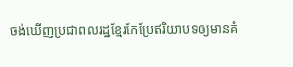ចង់ឃើញប្រជាពលរដ្ឋខ្មែរកែប្រែឥរិយាបទឲ្យមានគំ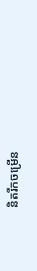និតរីកចម្រើន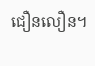ជឿនលឿន។